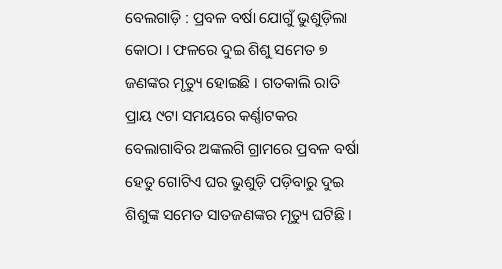ବେଲଗାଡ଼ି : ପ୍ରବଳ ବର୍ଷା ଯୋଗୁଁ ଭୁଶୁଡ଼ିଲା କୋଠା । ଫଳରେ ଦୁଇ ଶିଶୁ ସମେତ ୭ ଜଣଙ୍କର ମୃତ୍ୟୁ ହୋଇଛି । ଗତକାଲି ରାତି ପ୍ରାୟ ୯ଟା ସମୟରେ କର୍ଣ୍ଣାଟକର ବେଲାଗାବିର ଅଙ୍କଲଗି ଗ୍ରାମରେ ପ୍ରବଳ ବର୍ଷା ହେତୁ ଗୋଟିଏ ଘର ଭୁଶୁଡ଼ି ପଡ଼ିବାରୁ ଦୁଇ ଶିଶୁଙ୍କ ସମେତ ସାତଜଣଙ୍କର ମୃତ୍ୟୁ ଘଟିଛି।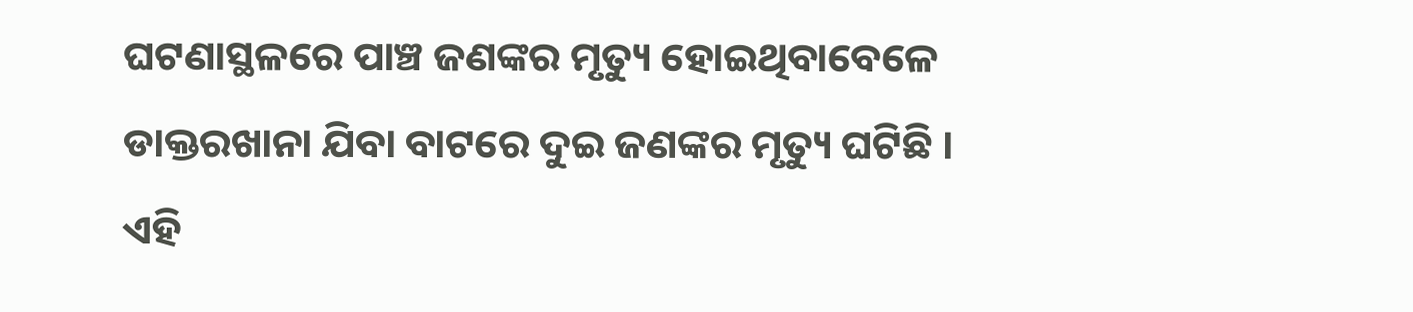ଘଟଣାସ୍ଥଳରେ ପାଞ୍ଚ ଜଣଙ୍କର ମୃତ୍ୟୁ ହୋଇଥିବାବେଳେ ଡାକ୍ତରଖାନା ଯିବା ବାଟରେ ଦୁଇ ଜଣଙ୍କର ମୃତ୍ୟୁ ଘଟିଛି ।
ଏହି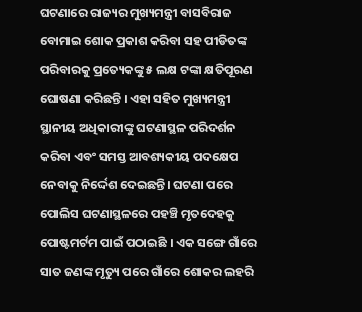ଘଟଣାରେ ରାଜ୍ୟର ମୁଖ୍ୟମନ୍ତ୍ରୀ ବାସବିରାଜ ବୋମାଇ ଶୋକ ପ୍ରକାଶ କରିବା ସହ ପୀଡିତଙ୍କ ପରିବାରକୁ ପ୍ରତ୍ୟେକଙ୍କୁ ୫ ଲକ୍ଷ ଟଙ୍କା କ୍ଷତିପୂରଣ ଘୋଷଣା କରିଛନ୍ତି । ଏହା ସହିତ ମୁଖ୍ୟମନ୍ତ୍ରୀ ସ୍ଥାନୀୟ ଅଧିକାରୀଙ୍କୁ ଘଟଣାସ୍ଥଳ ପରିଦର୍ଶନ କରିବା ଏବଂ ସମସ୍ତ ଆବଶ୍ୟକୀୟ ପଦକ୍ଷେପ ନେବାକୁ ନିର୍ଦ୍ଦେଶ ଦେଇଛନ୍ତି। ଘଟଣା ପରେ ପୋଲିସ ଘଟଣାସ୍ଥଳରେ ପହଞ୍ଚି ମୃତଦେହକୁ ପୋଷ୍ଟମର୍ଟମ ପାଇଁ ପଠାଇଛି । ଏକ ସଙ୍ଗେ ଗାଁରେ ସାତ ଜଣଙ୍କ ମୃତ୍ୟୁ ପରେ ଗାଁରେ ଶୋକର ଲହରି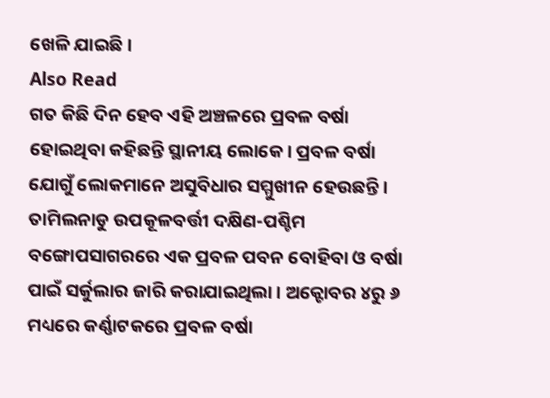ଖେଳି ଯାଇଛି ।
Also Read
ଗତ କିଛି ଦିନ ହେବ ଏହି ଅଞ୍ଚଳରେ ପ୍ରବଳ ବର୍ଷା ହୋଇଥିବା କହିଛନ୍ତି ସ୍ଥାନୀୟ ଲୋକେ। ପ୍ରବଳ ବର୍ଷା ଯୋଗୁଁ ଲୋକମାନେ ଅସୁବିଧାର ସମ୍ମୁଖୀନ ହେଉଛନ୍ତି । ତାମିଲନାଡୁ ଉପକୂଳବର୍ତ୍ତୀ ଦକ୍ଷିଣ-ପଶ୍ଚିମ ବଙ୍ଗୋପସାଗରରେ ଏକ ପ୍ରବଳ ପବନ ବୋହିବା ଓ ବର୍ଷା ପାଇଁ ସର୍କୁଲାର ଜାରି କରାଯାଇଥିଲା । ଅକ୍ଟୋବର ୪ରୁ ୬ ମଧ୍ୟରେ କର୍ଣ୍ଣାଟକରେ ପ୍ରବଳ ବର୍ଷା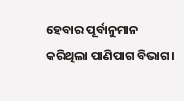ହେବାର ପୂର୍ବାନୁମାନ କରିଥିଲା ପାଣିପାଗ ବିଭାଗ।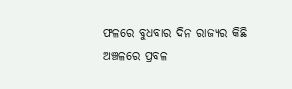ଫଳରେ ବୁଧବାର ଦିନ ରାଜ୍ୟର କିଛି ଅଞ୍ଚଳରେ ପ୍ରବଳ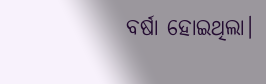ବର୍ଷା ହୋଇଥିଲା।